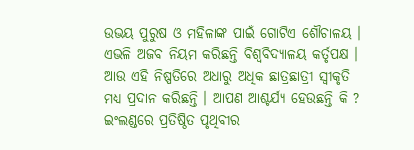ଉଭୟ ପୁରୁଷ ଓ ମହିଳାଙ୍କ ପାଇଁ ଗୋଟିଏ ଶୌଚାଳୟ । ଏଭଳି ଅଜବ ନିୟମ କରିଛନ୍ତି ବିଶ୍ୱବିଦ୍ୟାଳୟ କର୍ତୃପକ୍ଷ । ଆଉ ଏହି ନିଷ୍ପତିରେ ଅଧାରୁ ଅଧିକ ଛାତ୍ରଛାତ୍ରୀ ସ୍ୱୀକୃତି ମଧ୍ୟ ପ୍ରଦାନ କରିଛନ୍ତି । ଆପଣ ଆଶ୍ଚର୍ଯ୍ୟ ହେଉଛନ୍ତି କି ? ଇଂଲଣ୍ଡରେ ପ୍ରତିଷ୍ଠିତ ପୃଥିବୀର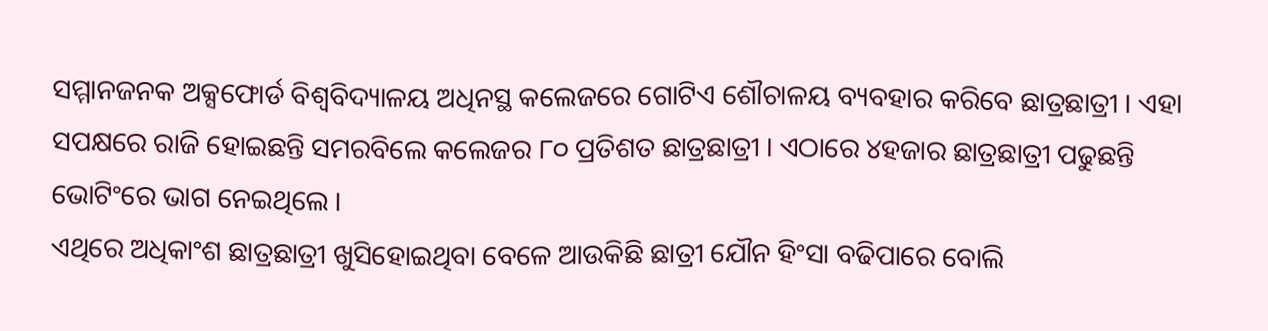ସମ୍ମାନଜନକ ଅକ୍ସଫୋର୍ଡ ବିଶ୍ୱବିଦ୍ୟାଳୟ ଅଧିନସ୍ଥ କଲେଜରେ ଗୋଟିଏ ଶୌଚାଳୟ ବ୍ୟବହାର କରିବେ ଛାତ୍ରଛାତ୍ରୀ । ଏହା ସପକ୍ଷରେ ରାଜି ହୋଇଛନ୍ତି ସମରବିଲେ କଲେଜର ୮୦ ପ୍ରତିଶତ ଛାତ୍ରଛାତ୍ରୀ । ଏଠାରେ ୪ହଜାର ଛାତ୍ରଛାତ୍ରୀ ପଢୁଛନ୍ତି ଭୋଟିଂରେ ଭାଗ ନେଇଥିଲେ ।
ଏଥିରେ ଅଧିକାଂଶ ଛାତ୍ରଛାତ୍ରୀ ଖୁସିହୋଇଥିବା ବେଳେ ଆଉକିଛି ଛାତ୍ରୀ ଯୌନ ହିଂସା ବଢିପାରେ ବୋଲି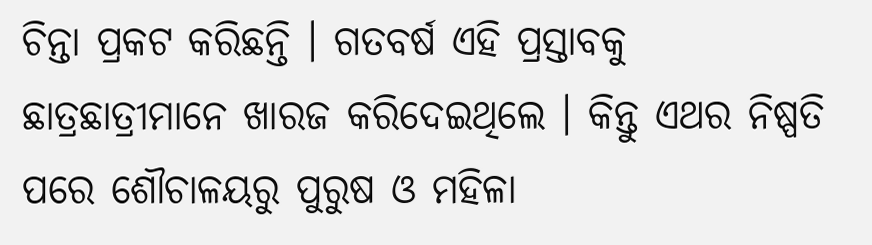ଚିନ୍ତା ପ୍ରକଟ କରିଛନ୍ତି । ଗତବର୍ଷ ଏହି ପ୍ରସ୍ତାବକୁ ଛାତ୍ରଛାତ୍ରୀମାନେ ଖାରଜ କରିଦେଇଥିଲେ । କିନ୍ତୁ ଏଥର ନିଷ୍ପତି ପରେ ଶୌଚାଳୟରୁ ପୁରୁଷ ଓ ମହିଳା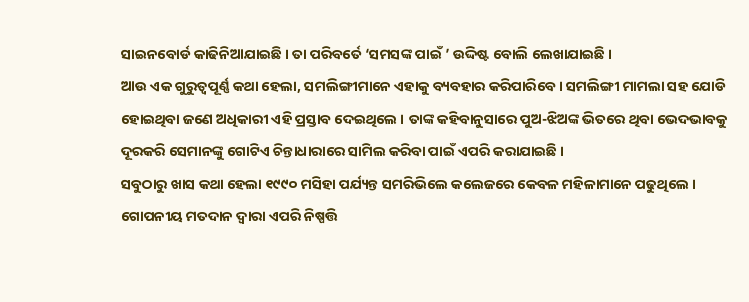ସାଇନବୋର୍ଡ କାଢିନିଆଯାଇଛି । ତା ପରିବର୍ତେ ‘ସମସଙ୍କ ପାଇଁ ’ ଉଦ୍ଦିଷ୍ଟ ବୋଲି ଲେଖାଯାଇଛି ।
ଆଉ ଏକ ଗୁରୁତ୍ୱପୂର୍ଣ୍ଣ କଥା ହେଲା, ସମଲିଙ୍ଗୀମାନେ ଏହାକୁ ବ୍ୟବହାର କରିପାରିବେ । ସମଲିଙ୍ଗୀ ମାମଲା ସହ ଯୋଡି ହୋଇଥିବା ଜଣେ ଅଧିକାରୀ ଏହି ପ୍ରସ୍ତାବ ଦେଇଥିଲେ । ତାଙ୍କ କହିବାନୁସାରେ ପୁଅ-ଝିଅଙ୍କ ଭିତରେ ଥିବା ଭେଦଭାବକୁ ଦୂରକରି ସେମାନଙ୍କୁ ଗୋଟିଏ ଚିନ୍ତାଧାରାରେ ସାମିଲ କରିବା ପାଇଁ ଏପରି କରାଯାଇଛି ।
ସବୁଠାରୁ ଖାସ କଥା ହେଲା ୧୯୯୦ ମସିହା ପର୍ଯ୍ୟନ୍ତ ସମରିଭିଲେ କଲେଜରେ କେବଳ ମହିଳାମାନେ ପଢୁଥିଲେ । ଗୋପନୀୟ ମତଦାନ ଦ୍ୱାରା ଏପରି ନିଷ୍ପତ୍ତି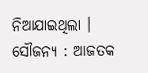ନିଆଯାଇଥିଲା ।
ସୌଜନ୍ୟ : ଆଜତକ